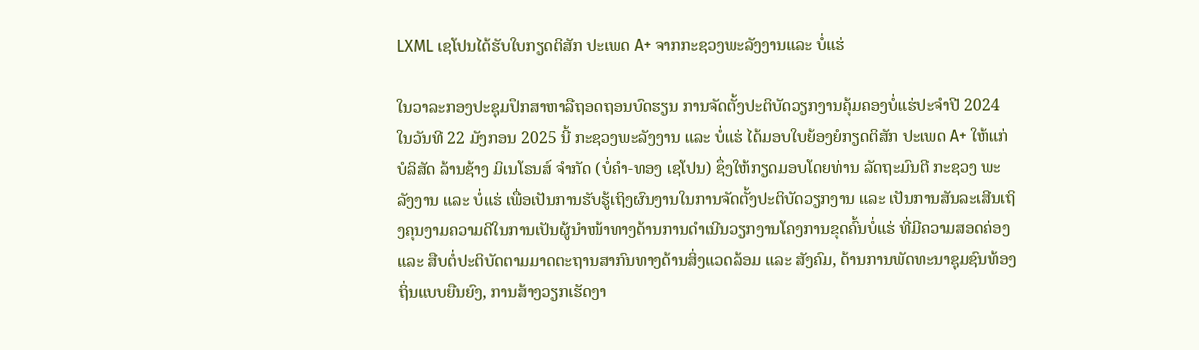LXML ເຊໂປນໄດ້ຮັບໃບກຽດຕິສັກ ປະເພດ A+ ຈາກກະຊວງພະລັງງານແລະ ບໍ່ແຮ່

ໃນວາລະກອງປະຊຸມປຶກສາຫາລືຖອດຖອນບົດຮຽນ ການຈັດຕັ້ງປະຕິບັດວຽກງານຄຸ້ມຄອງບໍ່ແຮ່ປະຈໍາປີ 2024 ໃນວັນທີ 22 ມັງກອນ 2025 ນີ້ ກະຊວງພະລັງງານ ແລະ ບໍ່ແຮ່ ໄດ້ມອບໃບຍ້ອງຍໍກຽດຕິສັກ ປະເພດ A+ ໃຫ້ແກ່ ບໍລິສັດ ລ້ານຊ້າງ ມິເນໂຣນສ໌ ຈໍາກັດ (ບໍ່ຄຳ-ທອງ ເຊໂປນ) ຊຶ່ງໃຫ້ກຽດມອບໂດຍທ່ານ ລັດຖະມົນຕີ ກະຊວງ ພະລັງງານ ແລະ ບໍ່ແຮ່ ເພື່ອເປັນການຮັບຮູ້ເຖິງຜົນງານໃນການຈັດຕັ້ງປະຕິບັດວຽກງານ ແລະ ເປັນການສັນລະເສີນເຖິງຄຸນງາມຄວາມດີໃນການເປັນຜູ້ນຳໜ້າທາງດ້ານການດຳເນີນວຽກງານໂຄງການຂຸດຄົ້ນບໍ່ແຮ່ ທີ່ມີຄວາມສອດຄ່ອງ ແລະ ສືບຕໍ່ປະຕິບັດຕາມມາດຕະຖານສາກົນທາງດ້ານສິ່ງແວດລ້ອມ ແລະ ສັງຄົມ, ດ້ານການພັດທະນາຊຸມຊົນທ້ອງຖິ່ນແບບຍືນຍົງ, ການສ້າງວຽກເຮັດງາ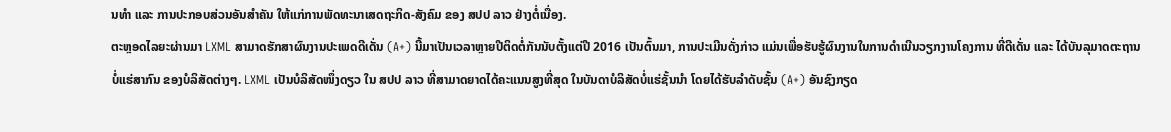ນທຳ ແລະ ການປະກອບສ່ວນອັນສຳຄັນ ໃຫ້ແກ່ການພັດທະນາເສດຖະກິດ-ສັງຄົມ ຂອງ ສປປ ລາວ ຢ່າງຕໍ່ເນື່ອງ.
ຕະຫຼອດໄລຍະຜ່ານມາ LXML ສາມາດຮັກສາຜົນງານປະເພດດີເດັ່ນ (A+) ນີ້ມາເປັນເວລາຫຼາຍປີຕິດຕໍ່ກັນນັບຕັ້ງແຕ່ປີ 2016 ເປັນຕົ້ນມາ, ການປະເມີນດັ່ງກ່າວ ແມ່ນເພື່ອຮັບຮູ້ຜົນງານໃນການດໍາເນີນວຽກງານໂຄງການ ທີ່ດີເດັ່ນ ແລະ ໄດ້ບັນລຸມາດຕະຖານບໍ່ແຮ່ສາກົນ ຂອງບໍລິສັດຕ່າງໆ. LXML ເປັນບໍລິສັດໜຶ່ງດຽວ ໃນ ສປປ ລາວ ທີ່ສາມາດຍາດໄດ້ຄະແນນສູງທີ່ສຸດ ໃນບັນດາບໍລິສັດບໍ່ແຮ່ຊັ້ນນໍາ ໂດຍໄດ້ຮັບລຳດັບຊັ້ນ (A+) ອັນຊົງກຽດ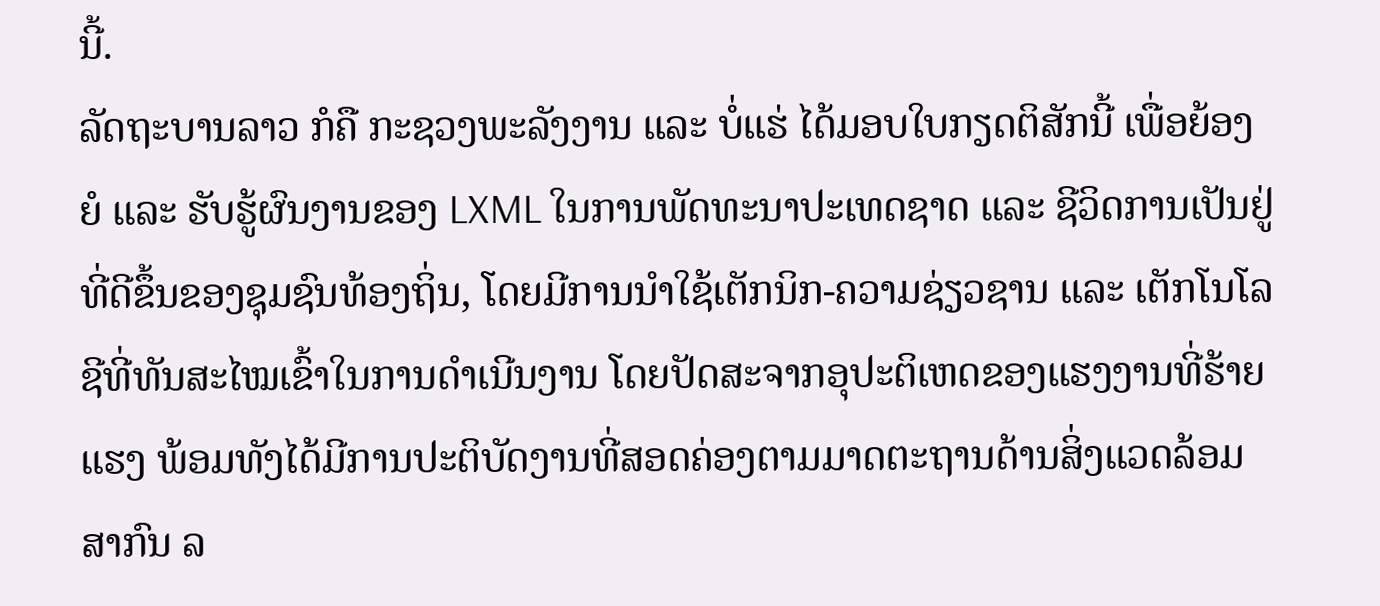ນີ້.
ລັດຖະບານລາວ ກໍຄື ກະຊວງພະລັງງານ ແລະ ບໍ່ແຮ່ ໄດ້ມອບໃບກຽດຕິສັກນີ້ ເພື່ອຍ້ອງຍໍ ແລະ ຮັບຮູ້ຜົນງານຂອງ LXML ໃນການພັດທະນາປະເທດຊາດ ແລະ ຊີວິດການເປັນຢູ່ທີ່ດີຂຶ້ນຂອງຊຸມຊົນທ້ອງຖິ່ນ, ໂດຍມີການນຳໃຊ້ເຕັກນິກ-ຄວາມຊ່ຽວຊານ ແລະ ເຕັກໂນໂລຊີທີ່ທັນສະໄໝເຂົ້າໃນການດໍາເນີນງານ ໂດຍປັດສະຈາກອຸປະຕິເຫດຂອງແຮງງານທີ່ຮ້າຍແຮງ ພ້ອມທັງໄດ້ມີການປະຕິບັດງານທີ່ສອດຄ່ອງຕາມມາດຕະຖານດ້ານສິ່ງແວດລ້ອມສາກົນ ລ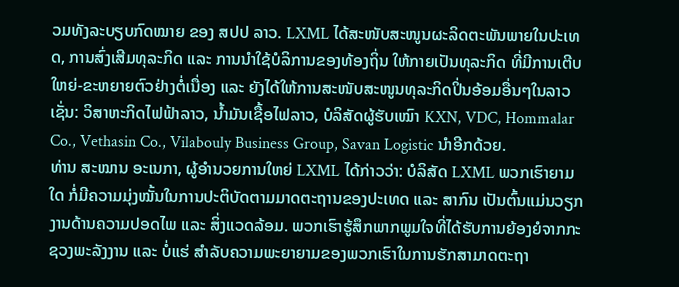ວມທັງລະບຽບກົດໝາຍ ຂອງ ສປປ ລາວ. LXML ໄດ້ສະໜັບສະໜູນຜະລິດຕະພັນພາຍໃນປະເທດ, ການສົ່ງເສີມທຸລະກິດ ແລະ ການນໍາໃຊ້ບໍລິການຂອງທ້ອງຖິ່ນ ໃຫ້ກາຍເປັນທຸລະກິດ ທີ່ມີການເຕີບໃຫຍ່-ຂະຫຍາຍຕົວຢ່າງຕໍ່ເນື່ອງ ແລະ ຍັງໄດ້ໃຫ້ການສະໜັບສະໜູນທຸລະກິດປິ່ນອ້ອມອື່ນໆໃນລາວ ເຊັ່ນ: ວິສາຫະກິດໄຟຟ້າລາວ, ນ້ຳມັນເຊື້ອໄຟລາວ, ບໍລິສັດຜູ້ຮັບເໝົາ KXN, VDC, Hommalar Co., Vethasin Co., Vilabouly Business Group, Savan Logistic ນຳອີກດ້ວຍ.
ທ່ານ ສະໝານ ອະເນກາ, ຜູ້ອຳນວຍການໃຫຍ່ LXML ໄດ້ກ່າວວ່າ: ບໍລິສັດ LXML ພວກເຮົາຍາມໃດ ກໍ່ມີຄວາມມຸ່ງໝັ້ນໃນການປະຕິບັດຕາມມາດຕະຖານຂອງປະເທດ ແລະ ສາກົນ ເປັນຕົ້ນແມ່ນວຽກງານດ້ານຄວາມປອດໄພ ແລະ ສິ່ງແວດລ້ອມ. ພວກເຮົາຮູ້ສຶກພາກພູມໃຈທີ່ໄດ້ຮັບການຍ້ອງຍໍຈາກກະຊວງພະລັງງານ ແລະ ບໍ່ແຮ່ ສໍາລັບຄວາມພະຍາຍາມຂອງພວກເຮົາໃນການຮັກສາມາດຕະຖາ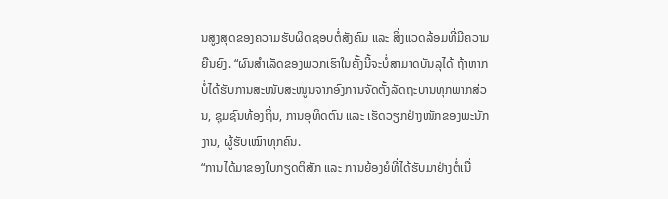ນສູງສຸດຂອງຄວາມຮັບຜິດຊອບຕໍ່ສັງຄົມ ແລະ ສິ່ງແວດລ້ອມທີ່ມີຄວາມຍືນຍົງ. “ຜົນສໍາເລັດຂອງພວກເຮົາໃນຄັ້ງນີ້ຈະບໍ່ສາມາດບັນລຸໄດ້ ຖ້າຫາກບໍ່ໄດ້ຮັບການສະໜັບສະໜູນຈາກອົງການຈັດຕັ້ງລັດຖະບານທຸກພາກສ່ວນ, ຊຸມຊົນທ້ອງຖິ່ນ, ການອຸທິດຕົນ ແລະ ເຮັດວຽກຢ່າງໜັກຂອງພະນັກງານ, ຜູ້ຮັບເໝົາທຸກຄົນ.
“ການໄດ້ມາຂອງໃບກຽດຕິສັກ ແລະ ການຍ້ອງຍໍທີ່ໄດ້ຮັບມາຢ່າງຕໍ່ເນື່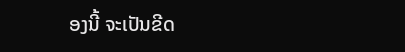ອງນີ້ ຈະເປັນຂີດ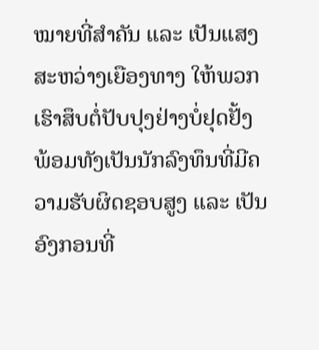ໝາຍທີ່ສໍາຄັນ ແລະ ເປັນແສງສະຫວ່າງເຍືອງທາງ ໃຫ້ພວກເຮົາສຶບຕໍ່ປັບປຸງຢ່າງບໍ່ຢຸດຢັ້ງ ພ້ອມທັງເປັນນັກລົງທຶນທີ່ມີຄວາມຮັບຜິດຊອບສູງ ແລະ ເປັນອົງກອນທີ່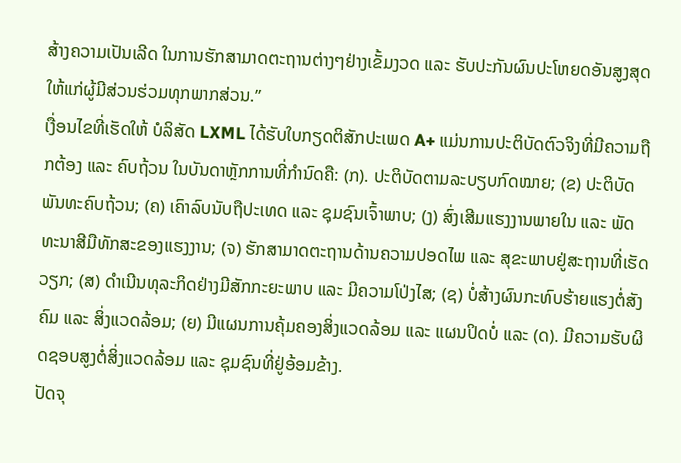ສ້າງຄວາມເປັນເລີດ ໃນການຮັກສາມາດຕະຖານຕ່າງໆຢ່າງເຂັ້ມງວດ ແລະ ຮັບປະກັນຜົນປະໂຫຍດອັນສູງສຸດໃຫ້ແກ່ຜູ້ມີສ່ວນຮ່ວມທຸກພາກສ່ວນ.”
ເງື່ອນໄຂທີ່ເຮັດໃຫ້ ບໍລິສັດ LXML ໄດ້ຮັບໃບກຽດຕິສັກປະເພດ A+ ແມ່ນການປະຕິບັດຕົວຈິງທີ່ມີຄວາມຖືກຕ້ອງ ແລະ ຄົບຖ້ວນ ໃນບັນດາຫຼັກການທີ່ກຳນົດຄື: (ກ). ປະຕິບັດຕາມລະບຽບກົດໝາຍ; (ຂ) ປະຕິບັດພັນທະຄົບຖ້ວນ; (ຄ) ເຄົາລົບນັບຖືປະເທດ ແລະ ຊຸມຊົນເຈົ້າພາບ; (ງ) ສົ່ງເສີມແຮງງານພາຍໃນ ແລະ ພັດທະນາສີມືທັກສະຂອງແຮງງານ; (ຈ) ຮັກສາມາດຕະຖານດ້ານຄວາມປອດໄພ ແລະ ສຸຂະພາບຢູ່ສະຖານທີ່ເຮັດວຽກ; (ສ) ດຳເນີນທຸລະກິດຢ່າງມີສັກກະຍະພາບ ແລະ ມີຄວາມໂປ່ງໄສ; (ຊ) ບໍ່ສ້າງຜົນກະທົບຮ້າຍແຮງຕໍ່ສັງຄົມ ແລະ ສິ່ງແວດລ້ອມ; (ຍ) ມີແຜນການຄຸ້ມຄອງສິ່ງແວດລ້ອມ ແລະ ແຜນປິດບໍ່ ແລະ (ດ). ມີຄວາມຮັບຜິດຊອບສູງຕໍ່ສິ່ງແວດລ້ອມ ແລະ ຊຸມຊົນທີ່ຢູ່ອ້ອມຂ້າງ.
ປັດຈຸ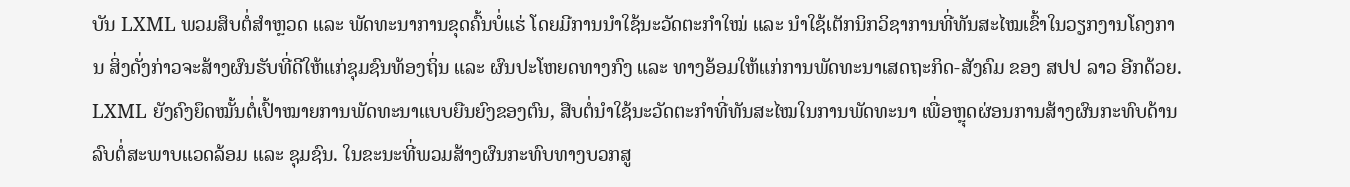ບັນ LXML ພວມສຶບຕໍ່ສໍາຫຼວດ ແລະ ພັດທະນາການຂຸດຄົ້ນບໍ່ແຮ່ ໂດຍມີການນໍາໃຊ້ນະວັດຕະກໍາໃໝ່ ແລະ ນໍາໃຊ້ເຕັກນິກວິຊາການທີ່ທັນສະໄໝເຂົ້າໃນວຽກງານໂຄງການ ສິ່ງດັ່ງກ່າວຈະສ້າງຜົນຮັບທີ່ດີໃຫ້ແກ່ຊຸມຊົນທ້ອງຖິ່ນ ແລະ ຜົນປະໂຫຍດທາງກົງ ແລະ ທາງອ້ອມໃຫ້ແກ່ການພັດທະນາເສດຖະກິດ-ສັງຄົມ ຂອງ ສປປ ລາວ ອີກດ້ວຍ.
LXML ຍັງຄົງຍຶດໝັ້ນຕໍ່ເປົ້າໝາຍການພັດທະນາແບບຍືນຍົງຂອງຕົນ, ສືບຕໍ່ນໍາໃຊ້ນະວັດຕະກໍາທີ່ທັນສະໄໝໃນການພັດທະນາ ເພື່ອຫຼຸດຜ່ອນການສ້າງຜົນກະທົບດ້ານລົບຕໍ່ສະພາບແວດລ້ອມ ແລະ ຊຸມຊົນ. ໃນຂະນະທີ່ພວມສ້າງຜົນກະທົບທາງບວກສູ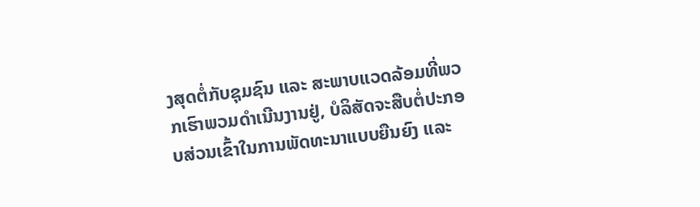ງສຸດຕໍ່ກັບຊຸມຊົນ ແລະ ສະພາບແວດລ້ອມທີ່ພວກເຮົາພວມດຳເນີນງານຢູ່, ບໍລິສັດຈະສືບຕໍ່ປະກອບສ່ວນເຂົ້າໃນການພັດທະນາແບບຍືນຍົງ ແລະ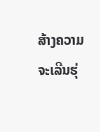ສ້າງຄວາມຈະເລີນຮຸ່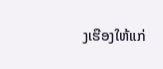ງເຮືອງໃຫ້ແກ່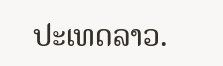ປະເທດລາວ.